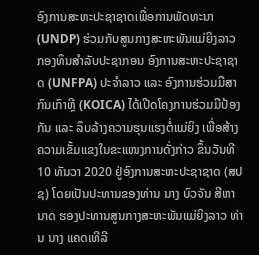ອົງການສະຫະປະຊາຊາດເພື່ອການພັດທະນາ (UNDP) ຮ່ວມກັບສູນກາງສະຫະພັນແມ່ຍິງລາວ ກອງທຶນສຳລັບປະຊາກອນ ອົງການສະຫະປະຊາຊາດ (UNFPA) ປະຈຳລາວ ແລະ ອົງການຮ່ວມມືສາກົນເກົາຫຼີ (KOICA) ໄດ້ເປີດໂຄງການຮ່ວມມືປ້ອງກັນ ແລະ ລຶບລ້າງຄວາມຮຸນແຮງຕໍ່ແມ່ຍິງ ເພື່ອສ້າງຄວາມເຂັ້ມແຂງໃນຂະແໜງການດັ່ງກ່າວ ຂຶ້ນວັນທີ 10 ທັນວາ 2020 ຢູ່ອົງການສະຫະປະຊາຊາດ (ສປຊ) ໂດຍເປັນປະທານຂອງທ່ານ ນາງ ບົວຈັນ ສີຫານາດ ຮອງປະທານສູນກາງສະຫະພັນແມ່ຍິງລາວ ທ່ານ ນາງ ແຄດເທີລີ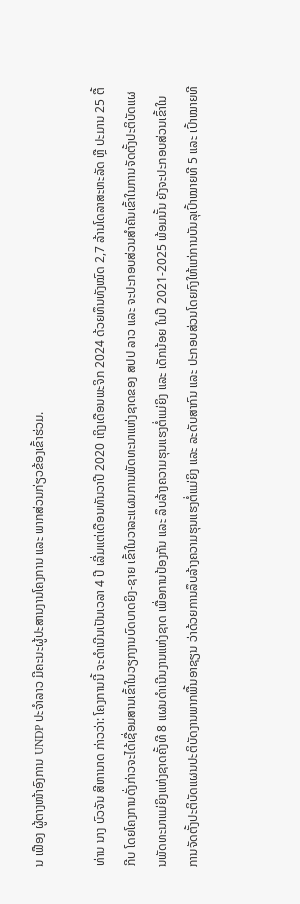ນ ເຟືອງ ຜູ້ຕາງໜ້າອົງການ UNDP ປະຈຳລາວ ມີຄະນະຜູ້ປະສານງານໂຄງການ ແລະ ພາກສ່ວນກ່ຽວຂ້ອງເຂົ້າຮ່ວມ.

ທ່ານ ນາງ ບົວຈັນ ສີຫານາດ ກ່າວວ່າ: ໂຄງການນີ້ ຈະດຳເນີນເປັນເວລາ 4 ປີ ເລີ່ມແຕ່ເດືອນທັນວາປີ 2020 ເຖິງເດືອນພະຈິກ 2024 ດ້ວຍທຶນທັງໝົດ 2,7 ລ້ານໂດລາສະຫະລັດ ຫຼື ປະມານ 25 ຕື້ກີບ ໂດຍໂຄງການດັ່ງກ່າວຈະໄດ້ເຊື່ອມສານເຂົ້າໃນວຽກງານບົດບາດຍິງ-ຊາຍ ເຂົ້າໃນວາລະແຜນການພັດທະນາແຫ່ງຊາດຂອງ ສປປ ລາວ ແລະ ຈະປະກອບສ່ວນສຳຄັນເຂົ້າໃນການຈັດຕັ້ງປະຕິບັດແຜນພັດທະນາແມ່ຍິງແຫ່ງຊາດຄັ້ງທີ 8 ແຜນດຳເນີນງານແຫ່ງຊາດ ເພື່ອການປ້ອງກັນ ແລະ ລຶບລ້າງຄວາມຮຸນແຮງຕໍ່ແມ່ຍິງ ແລະ ເດັກນ້ອຍ ໃນປີ 2021-2025 ພ້ອມນັ້ນ ຍັງຈະປະກອບສ່ວນເຂົ້າໃນການຈັດຕັ້ງປະຕິບັດແຜນປະຕິບັດງານພາກພື້ນອາຊຽນ ວ່າດ້ວຍການລຶບລ້າງຄວາມຮຸນແຮງຕໍ່ແມ່ຍິງ ແລະ ລະດັບສາກົນ ແລະ ປະກອບສ່ວນໂດຍກົງໃຫ້ແກ່ການບັນລຸເປົ້າໝາຍທີ 5 ແລະ ເປົ້າໝາຍທີ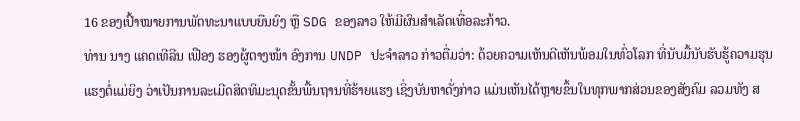16 ຂອງເປົ້າໝາຍການພັດທະນາແບບຍືນຍົງ ຫຼື SDG ຂອງລາວ ໃຫ້ມີຜົນສຳເລັດເທື່ອລະກ້າວ.
ທ່ານ ນາງ ແຄດເທີລີນ ເຟືອງ ຮອງຜູ້ຕາງໜ້າ ອົງການ UNDP ປະຈຳລາວ ກ່າວຕື່ມວ່າ: ດ້ວຍຄວາມເຫັນດີເຫັນພ້ອມໃນທົ່ວໂລກ ທີ່ນັບມື້ນັບຮັບຮູ້ຄວາມຮຸນແຮງຕໍ່ແມ່ຍິງ ວ່າເປັນການລະເມີດສິດທິມະນຸດຂັ້ນພື້ນຖານທີ່ຮ້າຍແຮງ ເຊິ່ງບັນຫາດັ່ງກ່າວ ແມ່ນເຫັນໄດ້ຫຼາຍຂຶ້ນໃນທຸກພາກສ່ວນຂອງສັງຄົມ ລວມທັງ ສ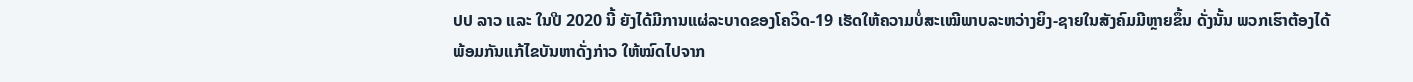ປປ ລາວ ແລະ ໃນປີ 2020 ນີ້ ຍັງໄດ້ມີການແຜ່ລະບາດຂອງໂຄວິດ-19 ເຮັດໃຫ້ຄວາມບໍ່ສະເໝີພາບລະຫວ່າງຍິງ-ຊາຍໃນສັງຄົມມີຫຼາຍຂຶ້ນ ດັ່ງນັ້ນ ພວກເຮົາຕ້ອງໄດ້ພ້ອມກັນແກ້ໄຂບັນຫາດັ່ງກ່າວ ໃຫ້ໝົດໄປຈາກ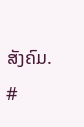ສັງຄົມ.
#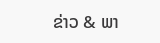ຂ່າວ & ພາ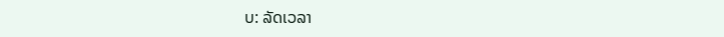ບ: ລັດເວລາ